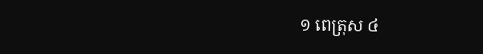១ ពេត្រុស ៤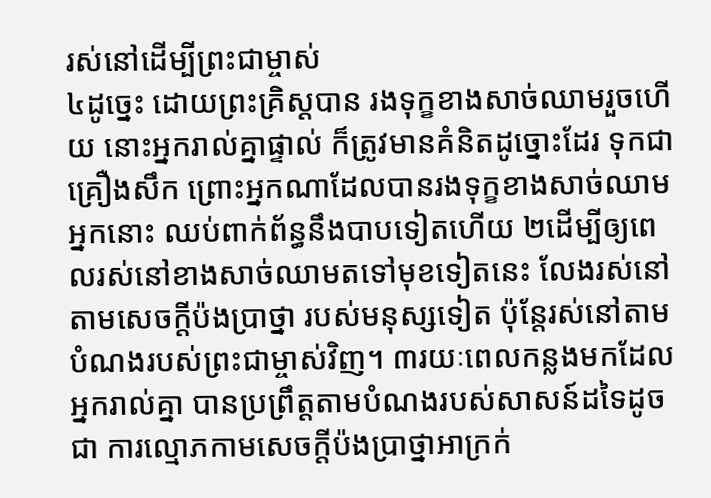រស់នៅដើម្បីព្រះជាម្ចាស់
៤ដូច្នេះ ដោយព្រះគ្រិស្ដបាន រងទុក្ខខាងសាច់ឈាមរួចហើយ នោះអ្នករាល់គ្នាផ្ទាល់ ក៏ត្រូវមានគំនិតដូច្នោះដែរ ទុកជាគ្រឿងសឹក ព្រោះអ្នកណាដែលបានរងទុក្ខខាងសាច់ឈាម អ្នកនោះ ឈប់ពាក់ព័ន្ធនឹងបាបទៀតហើយ ២ដើម្បីឲ្យពេលរស់នៅខាងសាច់ឈាមតទៅមុខទៀតនេះ លែងរស់នៅតាមសេចក្តីប៉ងប្រាថ្នា របស់មនុស្សទៀត ប៉ុន្ដែរស់នៅតាមបំណងរបស់ព្រះជាម្ចាស់វិញ។ ៣រយៈពេលកន្លងមកដែលអ្នករាល់គ្នា បានប្រព្រឹត្តតាមបំណងរបស់សាសន៍ដទៃដូចជា ការល្មោភកាមសេចក្តីប៉ងប្រាថ្នាអាក្រក់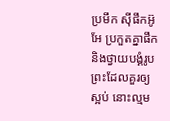ប្រមឹក ស៊ីផឹកអ៊ូអែ ប្រកួតគ្នាផឹក និងថ្វាយបង្គំរូបព្រះដែលគួរឲ្យស្អប់ នោះល្មម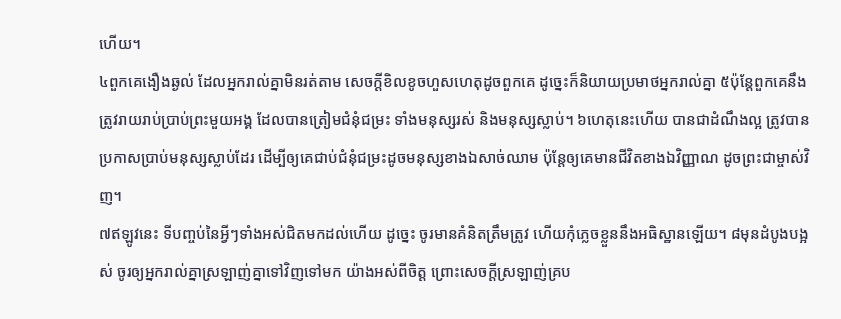ហើយ។
៤ពួកគេងឿងឆ្ងល់ ដែលអ្នករាល់គ្នាមិនរត់តាម សេចក្ដីខិលខូចហួសហេតុដូចពួកគេ ដូច្នេះក៏និយាយប្រមាថអ្នករាល់គ្នា ៥ប៉ុន្ដែពួកគេនឹងត្រូវរាយរាប់ប្រាប់ព្រះមួយអង្គ ដែលបានត្រៀមជំនុំជម្រះ ទាំងមនុស្សរស់ និងមនុស្សស្លាប់។ ៦ហេតុនេះហើយ បានជាដំណឹងល្អ ត្រូវបានប្រកាសប្រាប់មនុស្សស្លាប់ដែរ ដើម្បីឲ្យគេជាប់ជំនុំជម្រះដូចមនុស្សខាងឯសាច់ឈាម ប៉ុន្ដែឲ្យគេមានជីវិតខាងឯវិញ្ញាណ ដូចព្រះជាម្ចាស់វិញ។
៧ឥឡូវនេះ ទីបញ្ចប់នៃអ្វីៗទាំងអស់ជិតមកដល់ហើយ ដូច្នេះ ចូរមានគំនិតត្រឹមត្រូវ ហើយកុំភ្លេចខ្លួននឹងអធិស្ឋានឡើយ។ ៨មុនដំបូងបង្អស់ ចូរឲ្យអ្នករាល់គ្នាស្រឡាញ់គ្នាទៅវិញទៅមក យ៉ាងអស់ពីចិត្ត ព្រោះសេចក្តីស្រឡាញ់គ្រប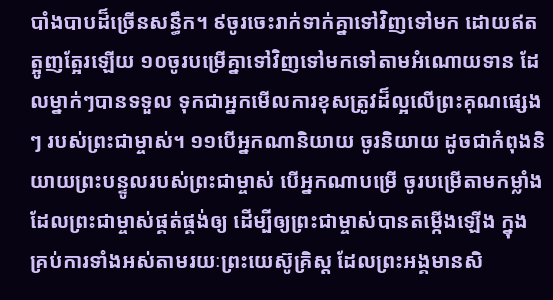បាំងបាបដ៏ច្រើនសន្ធឹក។ ៩ចូរចេះរាក់ទាក់គ្នាទៅវិញទៅមក ដោយឥតត្អូញត្អែរឡើយ ១០ចូរបម្រើគ្នាទៅវិញទៅមកទៅតាមអំណោយទាន ដែលម្នាក់ៗបានទទួល ទុកជាអ្នកមើលការខុសត្រូវដ៏ល្អលើព្រះគុណផ្សេងៗ របស់ព្រះជាម្ចាស់។ ១១បើអ្នកណានិយាយ ចូរនិយាយ ដូចជាកំពុងនិយាយព្រះបន្ទូលរបស់ព្រះជាម្ចាស់ បើអ្នកណាបម្រើ ចូរបម្រើតាមកម្លាំង ដែលព្រះជាម្ចាស់ផ្គត់ផ្គង់ឲ្យ ដើម្បីឲ្យព្រះជាម្ចាស់បានតម្កើងឡើង ក្នុងគ្រប់ការទាំងអស់តាមរយៈព្រះយេស៊ូគ្រិស្ដ ដែលព្រះអង្គមានសិ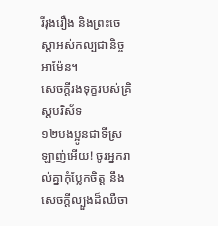រីរុងរឿង និងព្រះចេស្តាអស់កល្បជានិច្ច អាម៉ែន។
សេចក្ដីរងទុក្ខរបស់គ្រិស្ដបរិស័ទ
១២បងប្អូនជាទីស្រឡាញ់អើយ! ចូរអ្នករាល់គ្នាកុំប្លែកចិត្ត នឹងសេចក្ដីល្បួងដ៏ឈឺចា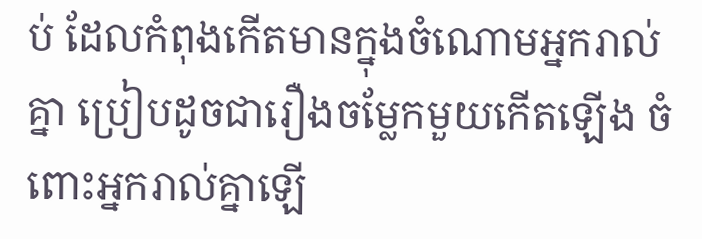ប់ ដែលកំពុងកើតមានក្នុងចំណោមអ្នករាល់គ្នា ប្រៀបដូចជារឿងចម្លែកមួយកើតឡើង ចំពោះអ្នករាល់គ្នាឡើ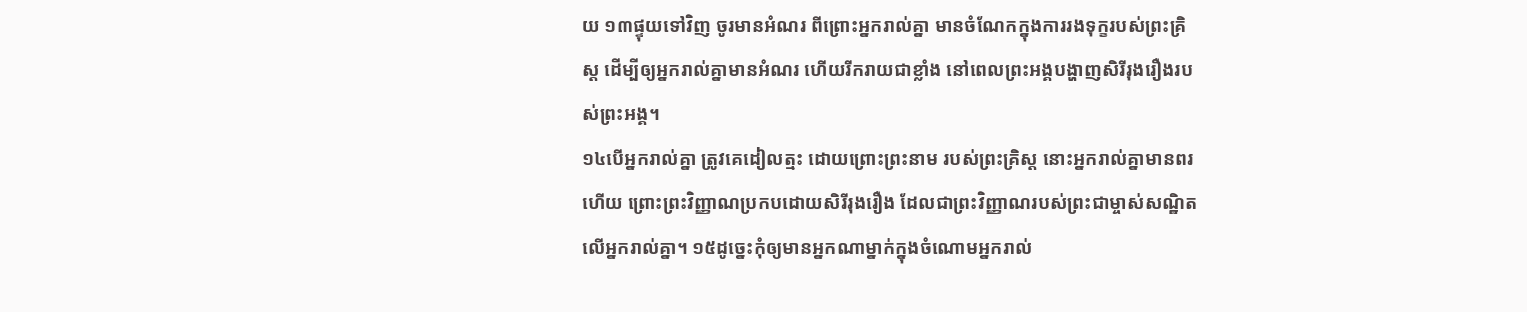យ ១៣ផ្ទុយទៅវិញ ចូរមានអំណរ ពីព្រោះអ្នករាល់គ្នា មានចំណែកក្នុងការរងទុក្ខរបស់ព្រះគ្រិស្ដ ដើម្បីឲ្យអ្នករាល់គ្នាមានអំណរ ហើយរីករាយជាខ្លាំង នៅពេលព្រះអង្គបង្ហាញសិរីរុងរឿងរបស់ព្រះអង្គ។
១៤បើអ្នករាល់គ្នា ត្រូវគេដៀលត្មះ ដោយព្រោះព្រះនាម របស់ព្រះគ្រិស្ដ នោះអ្នករាល់គ្នាមានពរហើយ ព្រោះព្រះវិញ្ញាណប្រកបដោយសិរីរុងរឿង ដែលជាព្រះវិញ្ញាណរបស់ព្រះជាម្ចាស់សណ្ឋិតលើអ្នករាល់គ្នា។ ១៥ដូច្នេះកុំឲ្យមានអ្នកណាម្នាក់ក្នុងចំណោមអ្នករាល់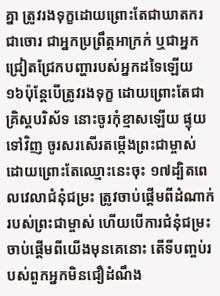គ្នា ត្រូវរងទុក្ខដោយព្រោះតែជាឃាតករ ជាចោរ ជាអ្នកប្រព្រឹត្តអាក្រក់ ឬជាអ្នកជ្រៀតជ្រែកបញ្ហារបស់អ្នកដទៃឡើយ ១៦ប៉ុន្ដែបើត្រូវរងទុក្ខ ដោយព្រោះតែជាគ្រិស្ដបរិស័ទ នោះចូរកុំខ្មាសឡើយ ផ្ទុយទៅវិញ ចូរសរសើរតម្កើងព្រះជាម្ចាស់ ដោយព្រោះតែឈ្មោះនេះចុះ ១៧ដ្បិតពេលវេលាជំនុំជម្រះ ត្រូវចាប់ផ្តើមពីដំណាក់របស់ព្រះជាម្ចាស់ ហើយបើការជំនុំជម្រះ ចាប់ផ្តើមពីយើងមុនគេនោះ តើទីបញ្ចប់របស់ពួកអ្នកមិនជឿដំណឹង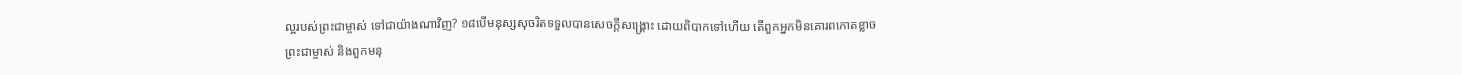ល្អរបស់ព្រះជាម្ចាស់ ទៅជាយ៉ាងណាវិញ? ១៨បើមនុស្សសុចរិតទទួលបានសេចក្ដីសង្គ្រោះ ដោយពិបាកទៅហើយ តើពួកអ្នកមិនគោរពកោតខ្លាចព្រះជាម្ចាស់ និងពួកមនុ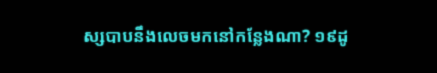ស្សបាបនឹងលេចមកនៅកន្លែងណា? ១៩ដូ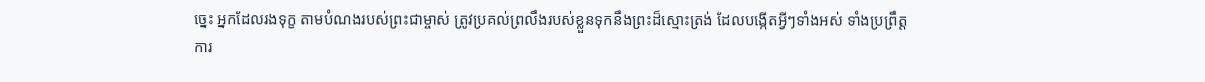ច្នេះ អ្នកដែលរងទុក្ខ តាមបំណងរបស់ព្រះជាម្ចាស់ ត្រូវប្រគល់ព្រលឹងរបស់ខ្លួនទុកនឹងព្រះដ៏ស្មោះត្រង់ ដែលបង្កើតអ្វីៗទាំងអស់ ទាំងប្រព្រឹត្តការ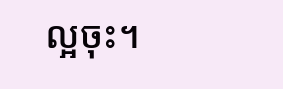ល្អចុះ។